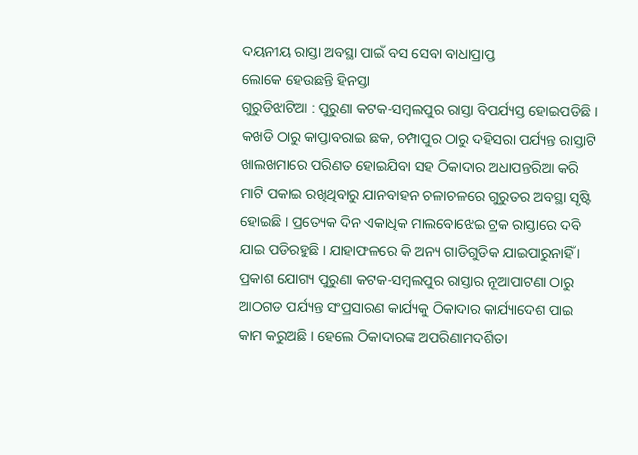ଦୟନୀୟ ରାସ୍ତା ଅବସ୍ଥା ପାଇଁ ବସ ସେବା ବାଧାପ୍ରାପ୍ତ
ଲୋକେ ହେଉଛନ୍ତି ହିନସ୍ତା
ଗୁରୁଡିଝାଟିଆ : ପୁରୁଣା କଟକ-ସମ୍ବଲପୁର ରାସ୍ତା ବିପର୍ଯ୍ୟସ୍ତ ହୋଇପଡିଛି । କଖଡି ଠାରୁ କାପ୍ତାବରାଇ ଛକ, ଚମ୍ପାପୁର ଠାରୁ ଦହିସରା ପର୍ଯ୍ୟନ୍ତ ରାସ୍ତାଟି ଖାଲଖମାରେ ପରିଣତ ହୋଇଯିବା ସହ ଠିକାଦାର ଅଧାପନ୍ତରିଆ କରି ମାଟି ପକାଇ ରଖିଥିବାରୁ ଯାନବାହନ ଚଳାଚଳରେ ଗୁରୁତର ଅବସ୍ଥା ସୃଷ୍ଟି ହୋଇଛି । ପ୍ରତ୍ୟେକ ଦିନ ଏକାଧିକ ମାଲବୋଝେଇ ଟ୍ରକ ରାସ୍ତାରେ ଦବି ଯାଇ ପଡିରହୁଛି । ଯାହାଫଳରେ କି ଅନ୍ୟ ଗାଡିଗୁଡିକ ଯାଇପାରୁନାହିଁ । ପ୍ରକାଶ ଯୋଗ୍ୟ ପୁରୁଣା କଟକ-ସମ୍ବଲପୁର ରାସ୍ତାର ନୂଆପାଟଣା ଠାରୁ ଆଠଗଡ ପର୍ଯ୍ୟନ୍ତ ସଂପ୍ରସାରଣ କାର୍ଯ୍ୟକୁ ଠିକାଦାର କାର୍ଯ୍ୟାଦେଶ ପାଇ କାମ କରୁଅଛି । ହେଲେ ଠିକାଦାରଙ୍କ ଅପରିଣାମଦର୍ଶିତା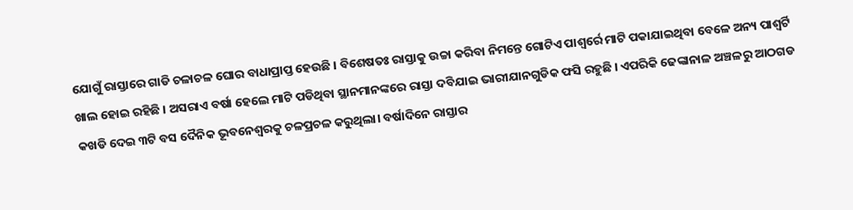ଯୋଗୁଁ ରାସ୍ତାରେ ଗାଡି ଚଳାଚଳ ଘୋର ବାଧାପ୍ରାପ୍ତ ହେଉଛି । ବିଶେଷତଃ ରାସ୍ତାକୁ ଉଚ୍ଚା କରିବା ନିମନ୍ତେ ଗୋଟିଏ ପାଶ୍ୱର୍ରେ ମାଟି ପକାଯାଇଥିବା ବେଳେ ଅନ୍ୟ ପାଶ୍ୱର୍ଟି ଖାଲ ହୋଇ ରହିଛି । ଅସରାଏ ବର୍ଷା ହେଲେ ମାଟି ପଡିଥିବା ସ୍ଥାନମାନଙ୍କରେ ରାସ୍ତା ଦବିଯାଇ ଭାରୀଯାନଗୁଡିକ ଫସି ରହୁଛି । ଏପରିକି ଢେଙ୍କାନାଳ ଅଞ୍ଚଳରୁ ଆଠଗଡ କଖଡି ଦେଇ ୩ଟି ବସ ଦୈନିକ ଭୂବନେଶ୍ୱରକୁ ଚଳପ୍ରଚଳ କରୁଥିଲା। ବର୍ଷାଦିନେ ରାସ୍ତାର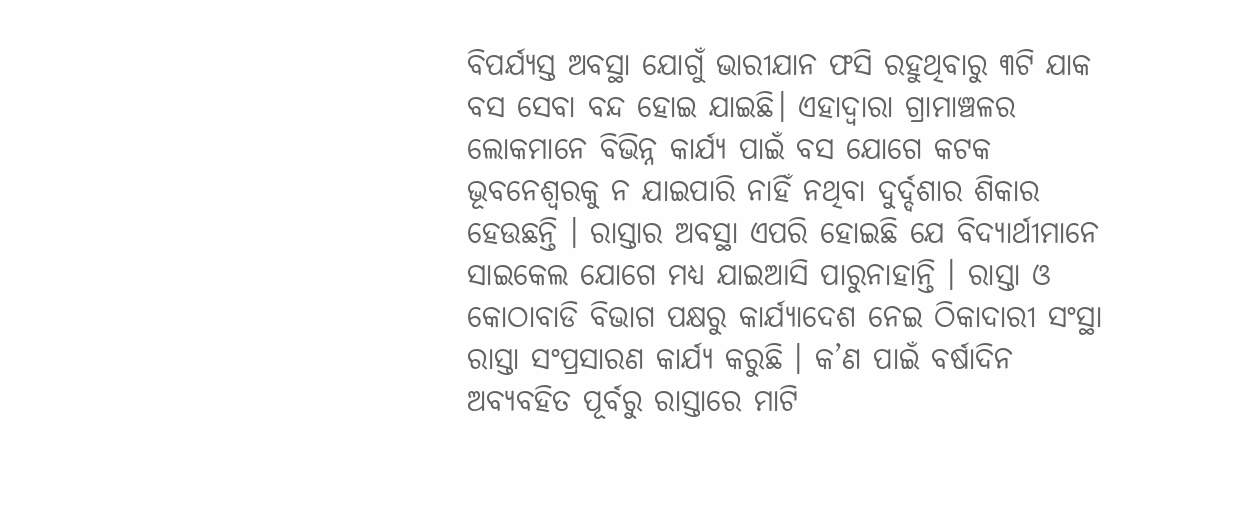ବିପର୍ଯ୍ୟସ୍ତ ଅବସ୍ଥା ଯୋଗୁଁ ଭାରୀଯାନ ଫସି ରହୁଥିବାରୁ ୩ଟି ଯାକ ବସ ସେବା ବନ୍ଦ ହୋଇ ଯାଇଛି। ଏହାଦ୍ୱାରା ଗ୍ରାମାଞ୍ଚଳର ଲୋକମାନେ ବିଭିନ୍ନ କାର୍ଯ୍ୟ ପାଇଁ ବସ ଯୋଗେ କଟକ ଭୂବନେଶ୍ୱରକୁ ନ ଯାଇପାରି ନାହିଁ ନଥିବା ଦୁର୍ଦ୍ଦଶାର ଶିକାର ହେଉଛନ୍ତି । ରାସ୍ତାର ଅବସ୍ଥା ଏପରି ହୋଇଛି ଯେ ବିଦ୍ୟାର୍ଥୀମାନେ ସାଇକେଲ ଯୋଗେ ମଧ୍ୟ ଯାଇଆସି ପାରୁନାହାନ୍ତି । ରାସ୍ତା ଓ କୋଠାବାଡି ବିଭାଗ ପକ୍ଷରୁ କାର୍ଯ୍ୟାଦେଶ ନେଇ ଠିକାଦାରୀ ସଂସ୍ଥା ରାସ୍ତା ସଂପ୍ରସାରଣ କାର୍ଯ୍ୟ କରୁଛି । କ’ଣ ପାଇଁ ବର୍ଷାଦିନ ଅବ୍ୟବହିତ ପୂର୍ବରୁ ରାସ୍ତାରେ ମାଟି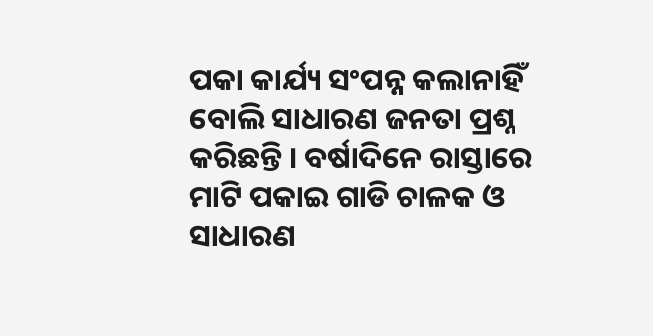ପକା କାର୍ଯ୍ୟ ସଂପନ୍ନ କଲାନାହିଁ ବୋଲି ସାଧାରଣ ଜନତା ପ୍ରଶ୍ନ କରିଛନ୍ତି । ବର୍ଷାଦିନେ ରାସ୍ତାରେ ମାଟି ପକାଇ ଗାଡି ଚାଳକ ଓ ସାଧାରଣ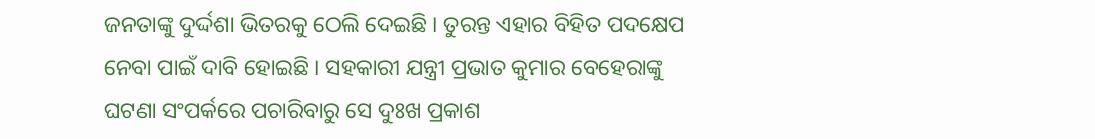ଜନତାଙ୍କୁ ଦୁର୍ଦ୍ଦଶା ଭିତରକୁ ଠେଲି ଦେଇଛି । ତୁରନ୍ତ ଏହାର ବିହିତ ପଦକ୍ଷେପ ନେବା ପାଇଁ ଦାବି ହୋଇଛି । ସହକାରୀ ଯନ୍ତ୍ରୀ ପ୍ରଭାତ କୁମାର ବେହେରାଙ୍କୁ ଘଟଣା ସଂପର୍କରେ ପଚାରିବାରୁ ସେ ଦୁଃଖ ପ୍ରକାଶ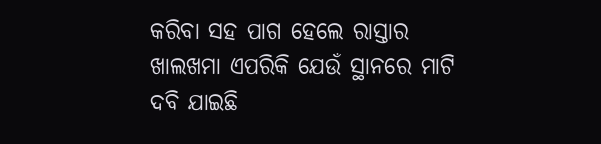କରିବା ସହ ପାଗ ହେଲେ ରାସ୍ତାର ଖାଲଖମା ଏପରିକି ଯେଉଁ ସ୍ଥାନରେ ମାଟି ଦବି ଯାଇଛି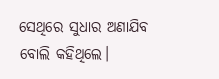ସେଥିରେ ସୁଧାର ଅଣାଯିବ ବୋଲି କହିଥିଲେ।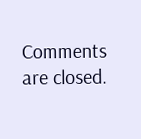Comments are closed.